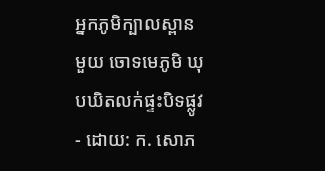អ្នកភូមិក្បាលស្ពានមួយ ចោទមេភូមិ ឃុបឃិតលក់ផ្ទះបិទផ្លូវ
- ដោយ: ក. សោភ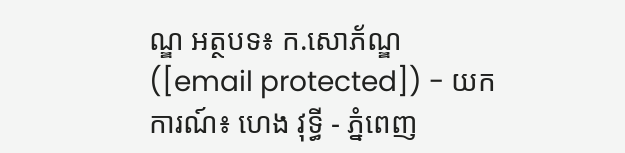ណ្ឌ អត្ថបទ៖ ក.សោភ័ណ្ឌ ([email protected]) - យកការណ៍៖ ហេង វុទ្ធី - ភ្នំពេញ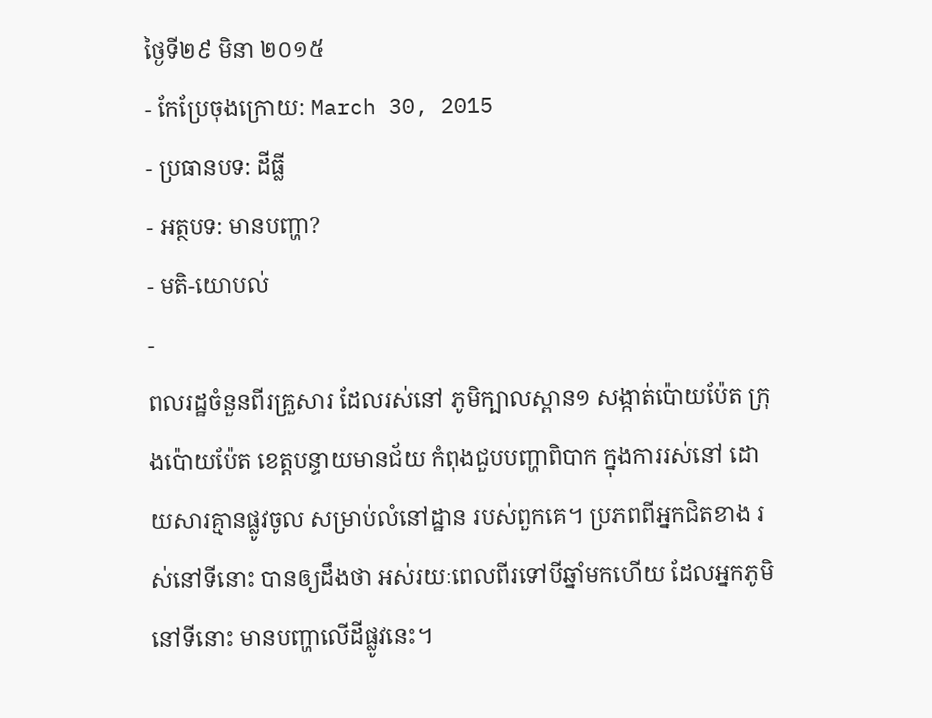ថ្ងៃទី២៩ មិនា ២០១៥
- កែប្រែចុងក្រោយ: March 30, 2015
- ប្រធានបទ: ដីធ្លី
- អត្ថបទ: មានបញ្ហា?
- មតិ-យោបល់
-
ពលរដ្ឋចំនួនពីរគ្រួសារ ដែលរស់នៅ ភូមិក្បាលស្ពាន១ សង្កាត់ប៉ោយប៉ែត ក្រុងប៉ោយប៉ែត ខេត្តបន្ទាយមានជ័យ កំពុងជួបបញ្ហាពិបាក ក្នុងការរស់នៅ ដោយសារគ្មានផ្លូវចូល សម្រាប់លំនៅដ្ឋាន របស់ពួកគេ។ ប្រភពពីអ្នកជិតខាង រស់នៅទីនោះ បានឲ្យដឹងថា អស់រយៈពេលពីរទៅបីឆ្នាំមកហើយ ដែលអ្នកភូមិនៅទីនោះ មានបញ្ហាលើដីផ្លូវនេះ។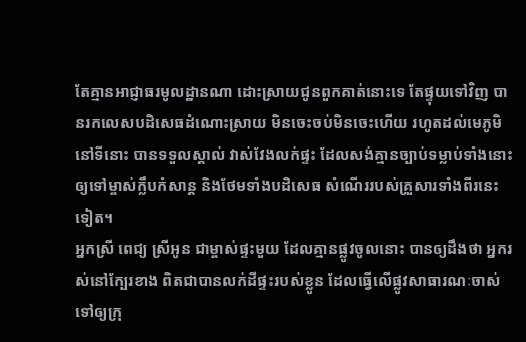តែគ្មានអាជ្ញាធរមូលដ្ឋានណា ដោះស្រាយជូនពួកគាត់នោះទេ តែផ្ទុយទៅវិញ បានរកលេសបដិសេធដំណោះស្រាយ មិនចេះចប់មិនចេះហើយ រហូតដល់មេភូមិនៅទីនោះ បានទទួលស្គាល់ វាស់វែងលក់ផ្ទះ ដែលសង់គ្មានច្បាប់ទម្លាប់ទាំងនោះ ឲ្យទៅម្ចាស់ក្លឹបកំសាន្ត និងថែមទាំងបដិសេធ សំណើររបស់គ្រួសារទាំងពីរនេះទៀត។
អ្នកស្រី ពេជ្យ ស្រីអូន ជាម្ចាស់ផ្ទះមួយ ដែលគ្មានផ្លូវចូលនោះ បានឲ្យដឹងថា អ្នករស់នៅក្បែរខាង ពិតជាបានលក់ដីផ្ទះរបស់ខ្លូន ដែលធ្វើលើផ្លូវសាធារណៈចាស់ ទៅឲ្យក្រុ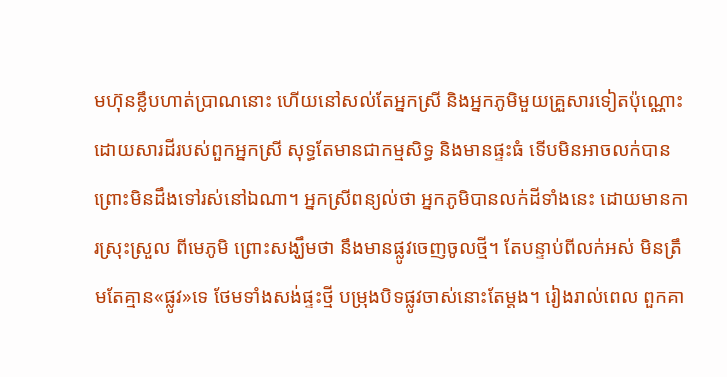មហ៊ុនខ្លឹបហាត់ប្រាណនោះ ហើយនៅសល់តែអ្នកស្រី និងអ្នកភូមិមួយគ្រួសារទៀតប៉ុណ្ណោះ ដោយសារដីរបស់ពួកអ្នកស្រី សុទ្ធតែមានជាកម្មសិទ្ធ និងមានផ្ទះធំ ទើបមិនអាចលក់បាន ព្រោះមិនដឹងទៅរស់នៅឯណា។ អ្នកស្រីពន្យល់ថា អ្នកភូមិបានលក់ដីទាំងនេះ ដោយមានការស្រុះស្រួល ពីមេភូមិ ព្រោះសង្ឃឹមថា នឹងមានផ្លូវចេញចូលថ្មី។ តែបន្ទាប់ពីលក់អស់ មិនត្រឹមតែគ្មាន«ផ្លូវ»ទេ ថែមទាំងសង់ផ្ទះថ្មី បម្រុងបិទផ្លូវចាស់នោះតែម្តង។ រៀងរាល់ពេល ពួកគា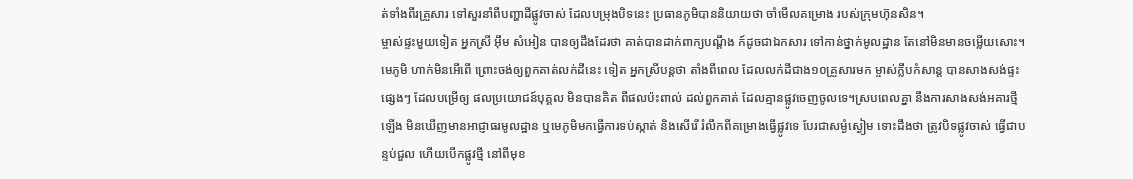ត់ទាំងពីរគ្រួសារ ទៅសួរនាំពីបញ្ហាដីផ្លូវចាស់ ដែលបម្រុងបិទនេះ ប្រធានភូមិបាននិយាយថា ចាំមើលគម្រោង របស់ក្រុមហ៊ុនសិន។
ម្ចាស់ផ្ទះមួយទៀត អ្នកស្រី អ៊ឹម សំអៀន បានឲ្យដឹងដែរថា គាត់បានដាក់ពាក្យបណ្តឹង ក៍ដូចជាឯកសារ ទៅកាន់ថ្នាក់មូលដ្ឋាន តែនៅមិនមានចម្លើយសោះ។ មេភូមិ ហាក់មិនអើពើ ព្រោះចង់ឲ្យពួកគាត់លក់ដីនេះ ទៀត អ្នកស្រីបន្តថា តាំងពីពេល ដែលលក់ដីជាង១០គ្រួសារមក ម្ចាស់ក្លឹបកំសាន្ត បានសាងសង់ផ្ទះផ្សេងៗ ដែលបម្រើឲ្យ ផលប្រយោជន៍បុគ្គល មិនបានគិត ពីផលប៉ះពាល់ ដល់ពួកគាត់ ដែលគ្មានផ្លូវចេញចូលទេ។ស្របពេលគ្នា នឹងការសាងសង់អគារថ្មីឡើង មិនឃើញមានអាជ្ញាធរមូលដ្ឋាន ឬមេភូមិមកធ្វើការទប់ស្កាត់ និងសើរើ រំលឹកពីគម្រោងធ្វើផ្លូវទេ បែរជាសម្ងំស្ងៀម ទោះដឹងថា ត្រូវបិទផ្លូវចាស់ ធ្វើជាបន្ទប់ជួល ហើយបើកផ្លូវថ្មី នៅពីមុខ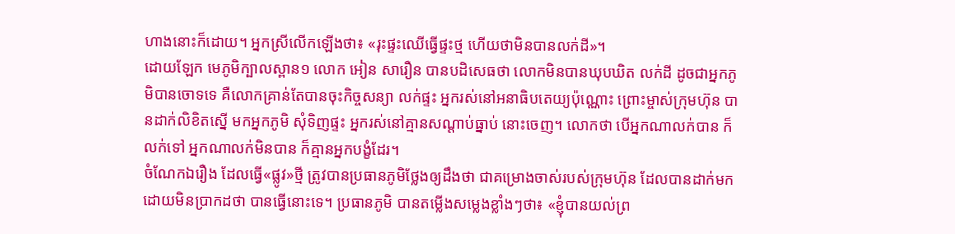ហាងនោះក៏ដោយ។ អ្នកស្រីលើកឡើងថា៖ «រុះផ្ទះឈើធ្វើផ្ទះថ្ម ហើយថាមិនបានលក់ដី»។
ដោយឡែក មេភូមិក្បាលស្ពាន១ លោក អៀន សារឿន បានបដិសេធថា លោកមិនបានឃុបឃិត លក់ដី ដូចជាអ្នកភូមិបានចោទទេ គឺលោកគ្រាន់តែបានចុះកិច្ចសន្យា លក់ផ្ទះ អ្នករស់នៅអនាធិបតេយ្យប៉ុណ្ណោះ ព្រោះម្ចាស់ក្រុមហ៊ុន បានដាក់លិខិតស្នើ មកអ្នកភូមិ សុំទិញផ្ទះ អ្នករស់នៅគ្មានសណ្តាប់ធ្នាប់ នោះចេញ។ លោកថា បើអ្នកណាលក់បាន ក៏លក់ទៅ អ្នកណាលក់មិនបាន ក៏គ្មានអ្នកបង្ខំដែរ។
ចំណែកឯរឿង ដែលធ្វើ«ផ្លូវ»ថ្មី ត្រូវបានប្រធានភូមិថ្លែងឲ្យដឹងថា ជាគម្រោងចាស់របស់ក្រុមហ៊ុន ដែលបានដាក់មក ដោយមិនប្រាកដថា បានធ្វើនោះទេ។ ប្រធានភូមិ បានតម្លើងសម្លេងខ្លាំងៗថា៖ «ខ្ញុំបានយល់ព្រ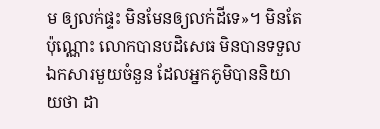ម ឲ្យលក់ផ្ទះ មិនមែនឲ្យលក់ដីទេ»។ មិនតែប៉ុណ្ណោះ លោកបានបដិសេធ មិនបានទទួលឯកសារមួយចំនួន ដែលអ្នកភូមិបាននិយាយថា ដា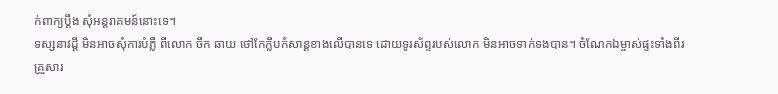ក់ពាក្យប្តឹង សុំអន្តរាគមន៍នោះទេ។
ទស្សនាវដ្តី មិនអាចសុំការបំភ្លឺ ពីលោក ចឹក ឆាយ ថៅកែក្លឹបកំសាន្តខាងលើបានទេ ដោយទូរស័ព្ទរបស់លោក មិនអាចទាក់ទងបាន។ ចំណែកឯម្ចាស់ផ្ទះទាំងពីរគ្រួសារ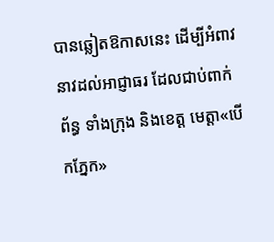បានឆ្លៀតឱកាសនេះ ដើម្បីអំពាវនាវដល់អាជ្ញាធរ ដែលជាប់ពាក់ព័ន្ធ ទាំងក្រុង និងខេត្ត មេត្តា«បើកភ្នែក»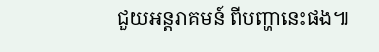ជួយអន្តរាគមន៍ ពីបញ្ហានេះផង៕